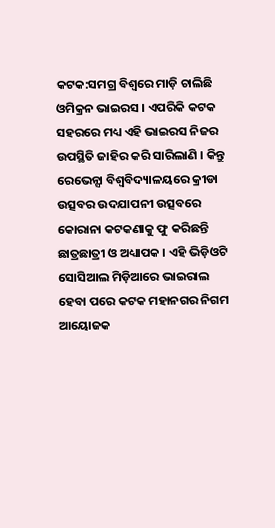କଟକ:ସମଗ୍ର ବିଶ୍ବରେ ମାଡ଼ି ଚାଲିଛି ଓମିକ୍ରନ ଭାଇରସ । ଏପରିକି କଟକ ସହରରେ ମଧ୍ୟ ଏହି ଭାଇରସ ନିଜର ଉପସ୍ଥିତି ଜାହିର କରି ସାରିଲାଣି । କିନ୍ତୁ ରେଭେନ୍ସା ବିଶ୍ବବିଦ୍ୟାଳୟରେ କ୍ରୀଡା ଉତ୍ସବର ଉଦଯାପନୀ ଉତ୍ସବରେ କୋରାନା କଟକଣାକୁ ଫୁ କରିଛନ୍ତି ଛାତ୍ରଛାତ୍ରୀ ଓ ଅଧ୍ୟାପକ । ଏହି ଭିଡ଼ିଓଟି ସୋସିଆଲ ମିଡ଼ିଆରେ ଭାଇରାଲ ହେବା ପରେ କଟକ ମହାନଗର ନିଗମ ଆୟୋଜକ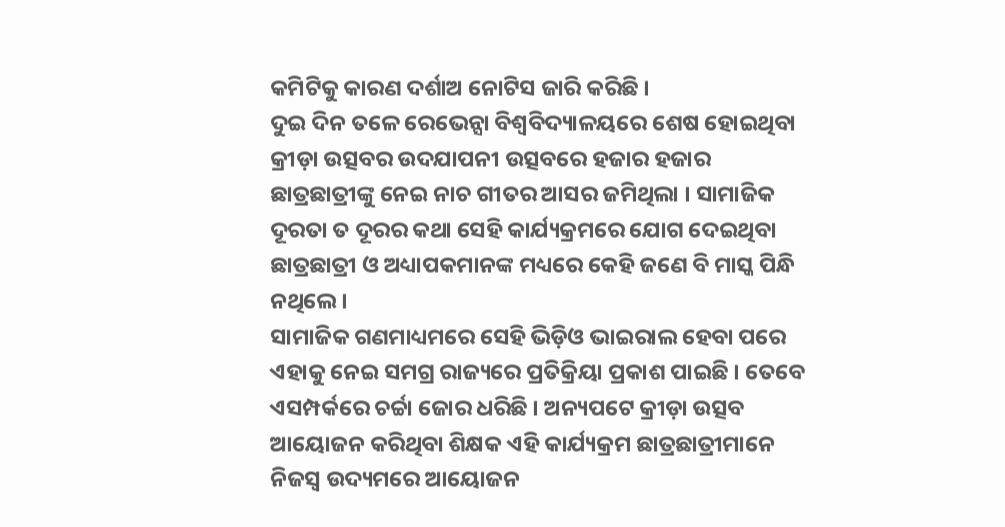କମିଟିକୁ କାରଣ ଦର୍ଶାଅ ନୋଟିସ ଜାରି କରିଛି ।
ଦୁଇ ଦିନ ତଳେ ରେଭେନ୍ସା ବିଶ୍ବବିଦ୍ୟାଳୟରେ ଶେଷ ହୋଇଥିବା କ୍ରୀଡ଼ା ଉତ୍ସବର ଉଦଯାପନୀ ଉତ୍ସବରେ ହଜାର ହଜାର ଛାତ୍ରଛାତ୍ରୀଙ୍କୁ ନେଇ ନାଚ ଗୀତର ଆସର ଜମିଥିଲା । ସାମାଜିକ ଦୂରତା ତ ଦୂରର କଥା ସେହି କାର୍ଯ୍ୟକ୍ରମରେ ଯୋଗ ଦେଇଥିବା ଛାତ୍ରଛାତ୍ରୀ ଓ ଅଧ୍ୟାପକମାନଙ୍କ ମଧ୍ୟରେ କେହି ଜଣେ ବି ମାସ୍କ ପିନ୍ଧି ନଥିଲେ ।
ସାମାଜିକ ଗଣମାଧ୍ୟମରେ ସେହି ଭିଡ଼ିଓ ଭାଇରାଲ ହେବା ପରେ ଏହାକୁ ନେଇ ସମଗ୍ର ରାଜ୍ୟରେ ପ୍ରତିକ୍ରିୟା ପ୍ରକାଶ ପାଇଛି । ତେବେ ଏସମ୍ପର୍କରେ ଚର୍ଚ୍ଚା ଜୋର ଧରିଛି । ଅନ୍ୟପଟେ କ୍ରୀଡ଼ା ଉତ୍ସବ ଆୟୋଜନ କରିଥିବା ଶିକ୍ଷକ ଏହି କାର୍ଯ୍ୟକ୍ରମ ଛାତ୍ରଛାତ୍ରୀମାନେ ନିଜସ୍ବ ଉଦ୍ୟମରେ ଆୟୋଜନ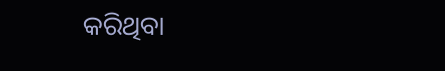କରିଥିବା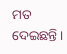ମତ ଦେଇଛନ୍ତି ।